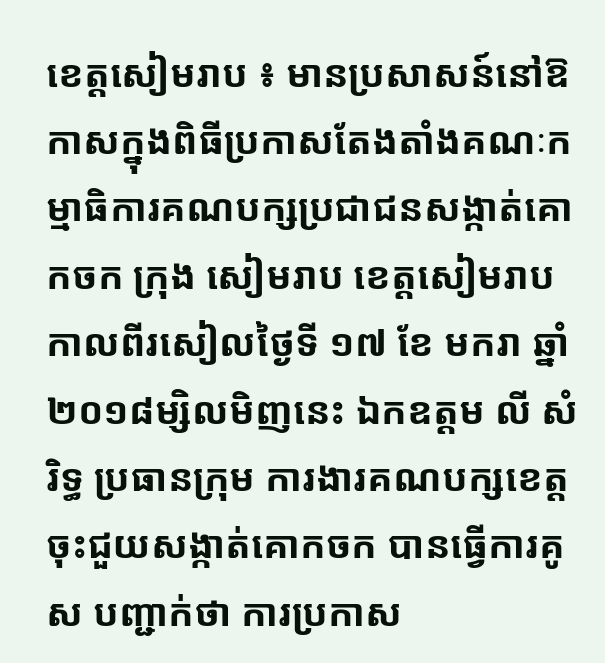ខេត្តសៀមរាប ៖ មានប្រសាសន៍នៅឱកាសក្នុងពិធីប្រកាសតែងតាំងគណៈកម្មាធិការគណបក្សប្រជាជនសង្កាត់គោកចក ក្រុង សៀមរាប ខេត្តសៀមរាប កាលពីរសៀលថ្ងៃទី ១៧ ខែ មករា ឆ្នាំ២០១៨ម្សិលមិញនេះ ឯកឧត្តម លី សំរិទ្ធ ប្រធានក្រុម ការងារគណបក្សខេត្ត ចុះជួយសង្កាត់គោកចក បានធ្វើការគូស បញ្ជាក់ថា ការប្រកាស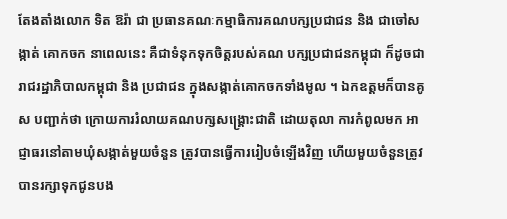តែងតាំងលោក ទិត ឱរ៉ា ជា ប្រធានគណៈកម្មាធិការគណបក្សប្រជាជន និង ជាចៅសង្កាត់ គោកចក នាពេលនេះ គឺជាទំនុកទុកចិត្តរបស់គណ បក្សប្រជាជនកម្ពុជា ក៏ដូចជារាជរដ្ឋាភិបាលកម្ពុជា និង ប្រជាជន ក្នុងសង្កាត់គោកចកទាំងមូល ។ ឯកឧត្តមក៏បានគូស បញ្ជាក់ថា ក្រោយការរំលាយគណបក្សសង្គ្រោះជាតិ ដោយតុលា ការកំពូលមក អាជ្ញាធរនៅតាមឃុំសង្កាត់មួយចំនួន ត្រូវបានធ្វើការរៀបចំឡើងវិញ ហើយមួយចំនួនត្រូវបានរក្សាទុកជូនបង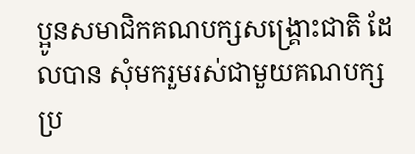ប្អូនសមាជិកគណបក្សសង្រ្គោះជាតិ ដែលបាន សុំមករួមរស់ជាមួយគណបក្សប្រ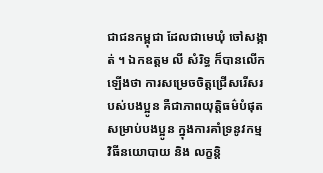ជាជនកម្ពុជា ដែលជាមេឃុំ ចៅសង្កាត់ ។ ឯកឧត្តម លី សំរិទ្ធ ក៏បានលើកឡើងថា ការសម្រេចចិត្តជ្រើសរើសរបស់បងប្អូន គឺជាភាពយុត្តិធម៌បំផុត សម្រាប់បងប្អូន ក្នុងការគាំទ្រនូវកម្ម វិធីនយោបាយ និង លក្ខន្តិ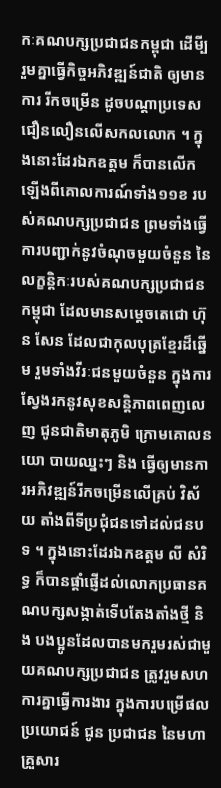កៈគណបក្សប្រជាជនកម្ពុជា ដើមី្បរួមគ្នាធ្វើកិច្ចអភិវឌ្ឍន៍ជាតិ ឲ្យមានការ រីកចម្រើន ដូចបណ្តាប្រទេស ជឿនលឿនលើសកលលោក ។ ក្នុងនោះដែរឯកឧត្តម ក៏បានលើកឡើងពីគោលការណ៍ទាំង១១ខ របស់គណបក្សប្រជាជន ព្រមទាំងធ្វើការបញ្ជាក់នូវចំណុចមួយចំនួន នៃលក្ខន្តិកៈរបស់គណបក្សប្រជាជនកម្ពុជា ដែលមានសម្តេចតេជោ ហ៊ុន សែន ដែលជាកុលបុត្រខ្មែរដ៏ឆ្នើម រួមទាំងវីរៈជនមួយចំនួន ក្នុងការស្វែងរកនូវសុខសន្តិភាពពេញលេញ ជូនជាតិមាតុភូមិ ក្រោមគោលនយោ បាយឈ្នះៗ និង ធ្វើឲ្យមានការអភិវឌ្ឍន៍រីកចម្រើនលើគ្រប់ វិស័យ តាំងពីទីប្រជុំជនទៅដល់ជនបទ ។ ក្នុងនោះដែរឯកឧត្តម លី សំរិទ្ធ ក៏បានផ្តាំផ្ញើដល់លោកប្រធានគណបក្សសង្កាត់ទើបតែងតាំងថ្មី និង បងប្អូនដែលបានមករួមរស់ជាមួយគណបក្សប្រជាជន ត្រូវរួមសហការគ្នាធ្វើការងារ ក្នុងការបម្រើផលប្រយោជន៍ ជូន ប្រជាជន នៃមហាគ្រួសារ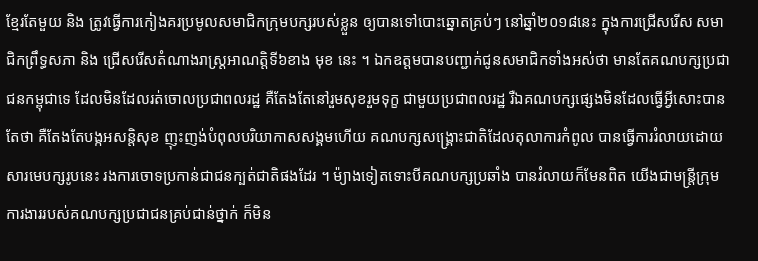ខ្មែរតែមួយ និង ត្រូវធ្វើការកៀងគរប្រមូលសមាជិកក្រុមបក្សរបស់ខ្លួន ឲ្យបានទៅបោះឆ្នោតគ្រប់ៗ នៅឆ្នាំ២០១៨នេះ ក្នុងការជ្រើសរើស សមាជិកព្រឹទ្ធសភា និង ជ្រើសរើសតំណាងរាស្ត្រអាណត្តិទី៦ខាង មុខ នេះ ។ ឯកឧត្តមបានបញ្ជាក់ជូនសមាជិកទាំងអស់ថា មានតែគណបក្សប្រជាជនកម្ពុជាទេ ដែលមិនដែលរត់ចោលប្រជាពលរដ្ឋ គឺតែងតែនៅរួមសុខរួមទុក្ខ ជាមួយប្រជាពលរដ្ឋ រឺឯគណបក្សផ្សេងមិនដែលធ្វើអ្វីសោះបានតែថា គឺតែងតែបង្កអសន្តិសុខ ញុះញង់បំពុលបរិយាកាសសង្គមហើយ គណបក្សសង្គ្រោះជាតិដែលតុលាការកំពូល បានធ្វើការរំលាយដោយសារមេបក្សរូបនេះ រងការចោទប្រកាន់ជាជនក្បត់ជាតិផងដែរ ។ ម៉្យាងទៀតទោះបីគណបក្សប្រឆាំង បានរំលាយក៏មែនពិត យើងជាមន្ត្រីក្រុមការងាររបស់គណបក្សប្រជាជនគ្រប់ជាន់ថ្នាក់ ក៏មិន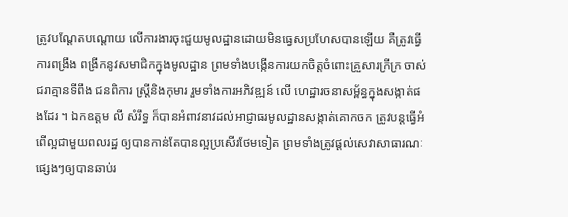ត្រូវបណ្តែតបណ្តោយ លើការងារចុះជួយមូលដ្ឋានដោយមិនធ្វេសប្រហែសបានឡើយ គឺត្រូវធ្វើការពង្រឹង ពង្រីកនូវសមាជិកក្នុងមូលដ្ឋាន ព្រមទាំងបង្កើនការយកចិត្តចំពោះគ្រួសារក្រីក្រ ចាស់ជរាគ្មានទីពឹង ជនពិការ ស្ត្រីនិងកុមារ រួមទាំងការអភិវឌ្ឍន៍ លើ ហេដ្ឋារចនាសម្ព័ន្ធក្នុងសង្កាត់ផងដែរ ។ ឯកឧត្តម លី សំរឹទ្ធ ក៏បានអំពាវនាវដល់អាជ្ញាធរមូលដ្ឋានសង្កាត់គោកចក ត្រូវបន្តធ្វើអំពើល្អជាមួយពលរដ្ឋ ឲ្យបានកាន់តែបានល្អប្រសើរថែមទៀត ព្រមទាំងត្រូវផ្តល់សេវាសាធារណៈផ្សេងៗឲ្យបានឆាប់រ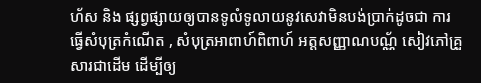ហ័ស និង ផ្សព្វផ្សាយឲ្យបានទូលំទូលាយនូវសេវាមិនបង់ប្រាក់ដូចជា ការធ្វើសំបុត្រកំណើត , សំបុត្រអាពាហ៍ពិពាហ៍ អត្តសញ្ញាណបណ្ណ័ សៀវភៅគ្រួសារជាដើម ដើម្បីឲ្យ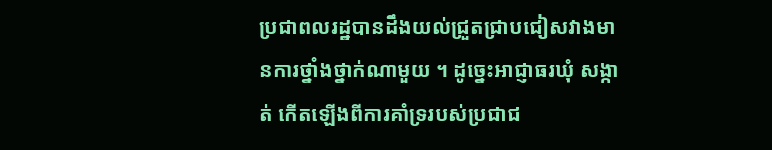ប្រជាពលរដ្ឋបានដឹងយល់ជ្រួតជ្រាបជៀសវាងមានការថ្នាំងថ្នាក់ណាមួយ ។ ដូច្នេះអាជ្ញាធរឃុំ សង្កាត់ កើតឡើងពីការគាំទ្ររបស់ប្រជាជ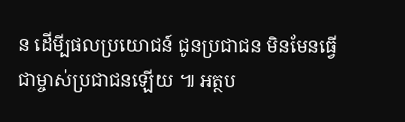ន ដើមី្បផលប្រយោជន៍ ជូនប្រជាជន មិនមែនធ្វើជាម្ចាស់ប្រជាជនឡើយ ៕ អត្ថប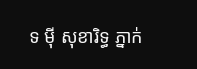ទ ម៉ី សុខារិទ្ធ ភ្នាក់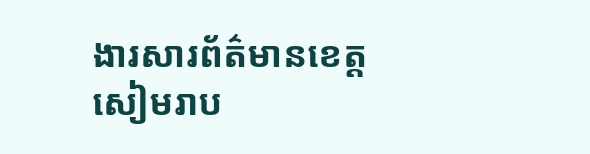ងារសារព័ត៌មានខេត្តសៀមរាប